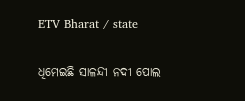ETV Bharat / state

ଧିମେଇଛି ସାଳନ୍ଦୀ ନଦୀ ପୋଲ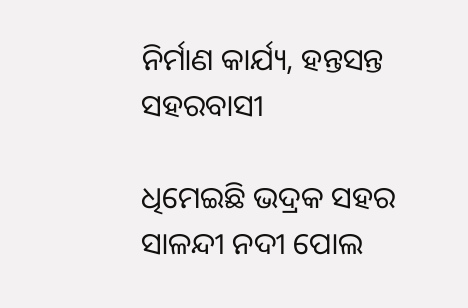ନିର୍ମାଣ କାର୍ଯ୍ୟ, ହନ୍ତସନ୍ତ ସହରବାସୀ

ଧିମେଇଛି ଭଦ୍ରକ ସହର ସାଳନ୍ଦୀ ନଦୀ ପୋଲ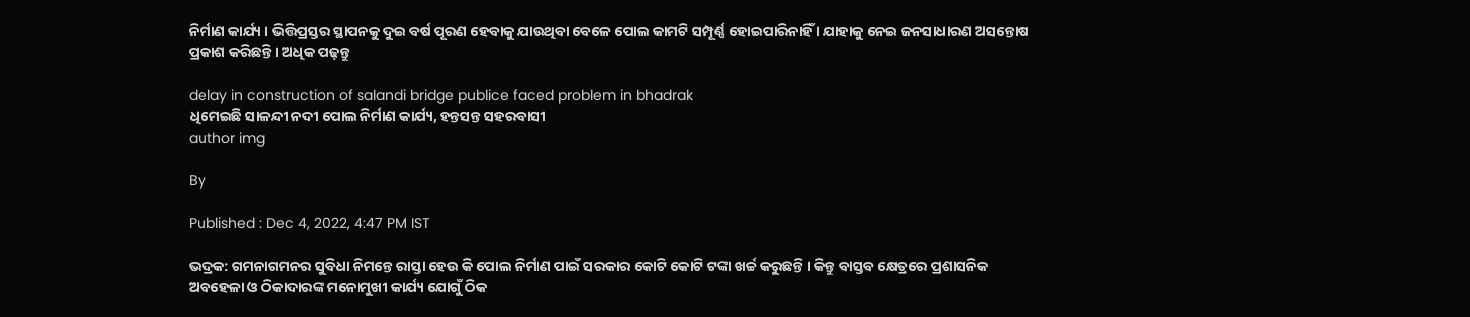ନିର୍ମାଣ କାର୍ଯ୍ୟ । ଭିତ୍ତିପ୍ରସ୍ତର ସ୍ଥାପନକୁ ଦୁଇ ବର୍ଷ ପୂରଣ ହେବାକୁ ଯାଉଥିବା ବେଳେ ପୋଲ କାମଟି ସମ୍ପୂର୍ଣ୍ଣ ହୋଇପାରିନାହିଁ । ଯାହାକୁ ନେଇ ଜନସାଧାରଣ ଅସନ୍ତୋଷ ପ୍ରକାଶ କରିଛନ୍ତି । ଅଧିକ ପଢ଼ନ୍ତୁ

delay in construction of salandi bridge publice faced problem in bhadrak
ଧିମେଇଛି ସାଳନ୍ଦୀ ନଦୀ ପୋଲ ନିର୍ମାଣ କାର୍ଯ୍ୟ, ହନ୍ତସନ୍ତ ସହରବାସୀ
author img

By

Published : Dec 4, 2022, 4:47 PM IST

ଭଦ୍ରକ: ଗମନାଗମନର ସୁବିଧା ନିମନ୍ତେ ରାସ୍ତା ହେଉ କି ପୋଲ ନିର୍ମାଣ ପାଇଁ ସରକାର କୋଟି କୋଟି ଟଙ୍କା ଖର୍ଚ୍ଚ କରୁଛନ୍ତି । କିନ୍ତୁ ବାସ୍ତବ କ୍ଷେତ୍ରରେ ପ୍ରଶାସନିକ ଅବହେଳା ଓ ଠିକାଦାରଙ୍କ ମନୋମୁଖୀ କାର୍ଯ୍ୟ ଯୋଗୁଁ ଠିକ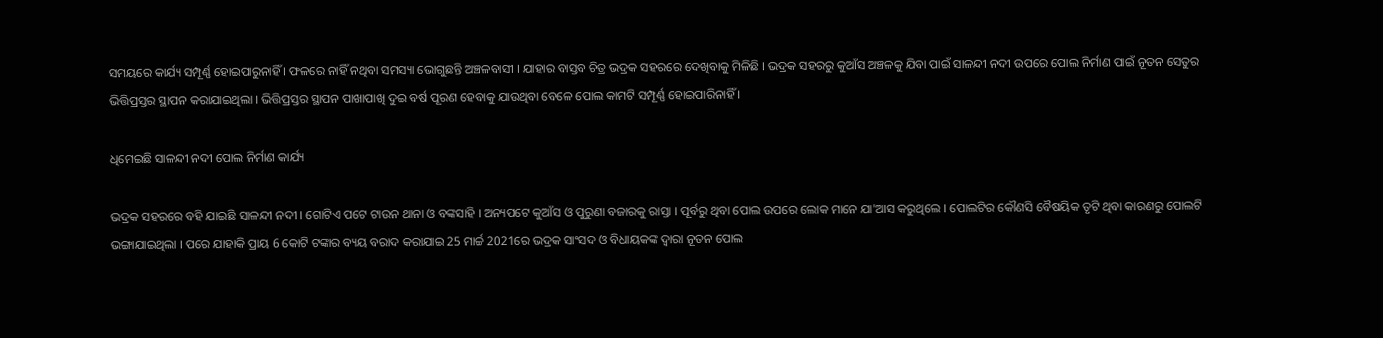ସମୟରେ କାର୍ଯ୍ୟ ସମ୍ପୂର୍ଣ୍ଣ ହୋଇପାରୁନାହିଁ । ଫଳରେ ନାହିଁ ନଥିବା ସମସ୍ୟା ଭୋଗୁଛନ୍ତି ଅଞ୍ଚଳବାସୀ । ଯାହାର ବାସ୍ତବ ଚିତ୍ର ଭଦ୍ରକ ସହରରେ ଦେଖିବାକୁ ମିଳିଛି । ଭଦ୍ରକ ସହରରୁ କୁଆଁସ ଅଞ୍ଚଳକୁ ଯିବା ପାଇଁ ସାଳନ୍ଦୀ ନଦୀ ଉପରେ ପୋଲ ନିର୍ମାଣ ପାଇଁ ନୂତନ ସେତୁର ଭିତ୍ତିପ୍ରସ୍ତର ସ୍ଥାପନ କରାଯାଇଥିଲା । ଭିତ୍ତିପ୍ରସ୍ତର ସ୍ଥାପନ ପାଖାପାଖି ଦୁଇ ବର୍ଷ ପୂରଣ ହେବାକୁ ଯାଉଥିବା ବେଳେ ପୋଲ କାମଟି ସମ୍ପୂର୍ଣ୍ଣ ହୋଇପାରିନାହିଁ ।

ଧିମେଇଛି ସାଳନ୍ଦୀ ନଦୀ ପୋଲ ନିର୍ମାଣ କାର୍ଯ୍ୟ

ଭଦ୍ରକ ସହରରେ ବହି ଯାଇଛି ସାଳନ୍ଦୀ ନଦୀ । ଗୋଟିଏ ପଟେ ଟାଉନ ଥାନା ଓ ବଙ୍କସାହି । ଅନ୍ୟପଟେ କୁଆଁସ ଓ ପୁରୁଣା ବଜାରକୁ ରାସ୍ତା । ପୂର୍ବରୁ ଥିବା ପୋଲ ଉପରେ ଲୋକ ମାନେ ଯା'ଆସ କରୁଥିଲେ । ପୋଲଟିର କୌଣସି ବୈଷୟିକ ତୃଟି ଥିବା କାରଣରୁ ପୋଲଟି ଭଙ୍ଗାଯାଇଥିଲା । ପରେ ଯାହାକି ପ୍ରାୟ 6 କୋଟି ଟଙ୍କାର ବ୍ୟୟ ବରାଦ କରାଯାଇ 25 ମାର୍ଚ୍ଚ 2021ରେ ଭଦ୍ରକ ସାଂସଦ ଓ ବିଧାୟକଙ୍କ ଦ୍ୱାରା ନୂତନ ପୋଲ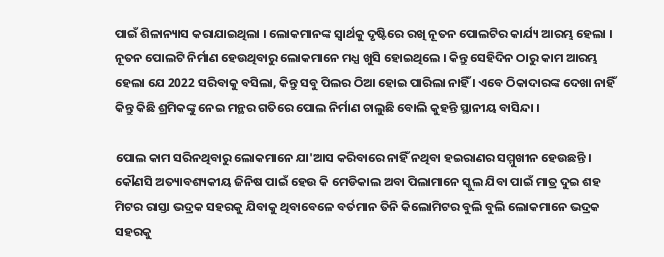ପାଇଁ ଶିଳାନ୍ୟାସ କରାଯାଇଥିଲା । ଲୋକମାନଙ୍କ ସ୍ୱାର୍ଥକୁ ଦୃଷ୍ଟିରେ ରଖି ନୂତନ ପୋଲଟିର କାର୍ଯ୍ୟ ଆରମ୍ଭ ହେଲା । ନୂତନ ପୋଲଟି ନିର୍ମାଣ ହେଉଥିବାରୁ ଲୋକମାନେ ମଧ୍ଯ ଖୁସି ହୋଇଥିଲେ । କିନ୍ତୁ ସେହିଦିନ ଠାରୁ କାମ ଆରମ୍ଭ ହେଲା ଯେ 2022 ସରିବାକୁ ବସିଲା, କିନ୍ତୁ ସବୁ ପିଲର ଠିଆ ହୋଇ ପାରିଲା ନାହିଁ । ଏବେ ଠିକାଦାରଙ୍କ ଦେଖା ନାହିଁ କିନ୍ତୁ କିଛି ଶ୍ରମିକଙ୍କୁ ନେଇ ମନ୍ଥର ଗତିରେ ପୋଲ ନିର୍ମାଣ ଚାଲୁଛି ବୋଲି କୁହନ୍ତି ସ୍ଥାନୀୟ ବାସିନ୍ଦା ।

ପୋଲ କାମ ସରିନଥିବାରୁ ଲୋକମାନେ ଯା'ଆସ କରିବାରେ ନାହିଁ ନଥିବା ହଇରାଣର ସମ୍ମୁଖୀନ ହେଉଛନ୍ତି । କୌଣସି ଅତ୍ୟାବଶ୍ୟକୀୟ ଜିନିଷ ପାଇଁ ହେଉ କି ମେଡିକାଲ ଅବା ପିଲାମାନେ ସ୍କୁଲ ଯିବା ପାଇଁ ମାତ୍ର ଦୁଇ ଶହ ମିଟର ରାସ୍ତା ଭଦ୍ରକ ସହରକୁ ଯିବାକୁ ଥିବାବେଳେ ବର୍ତମାନ ତିନି କିଲୋମିଟର ବୁଲି ବୁଲି ଲୋକମାନେ ଭଦ୍ରକ ସହରକୁ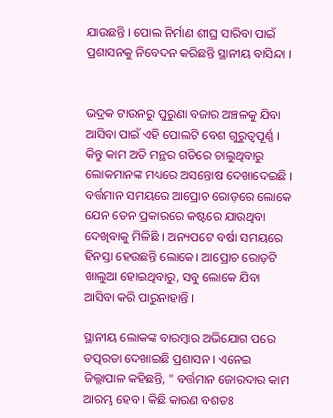ଯାଉଛନ୍ତି । ପୋଲ ନିର୍ମାଣ ଶୀଘ୍ର ସାରିବା ପାଇଁ ପ୍ରଶାସନକୁ ନିବେଦନ କରିଛନ୍ତି ସ୍ଥାନୀୟ ବାସିନ୍ଦା ।


ଭଦ୍ରକ ଟାଉନରୁ ପୁରୁଣା ବଜାର ଅଞ୍ଚଳକୁ ଯିବା ଆସିବା ପାଇଁ ଏହି ପୋଲଟି ବେଶ ଗୁରୁତ୍ୱପୂର୍ଣ୍ଣ । କିନ୍ତୁ କାମ ଅତି ମନ୍ଥର ଗତିରେ ଚାଲୁଥିବାରୁ ଲୋକମାନଙ୍କ ମଧ୍ୟରେ ଅସନ୍ତୋଷ ଦେଖାଦେଇଛି । ବର୍ତ୍ତମାନ ସମୟରେ ଆପ୍ରୋଚ ରୋଡ଼ରେ ଲୋକେ ଯେନ ତେନ ପ୍ରକାରରେ କଷ୍ଟରେ ଯାଉଥିବା ଦେଖିବାକୁ ମିଳିଛି । ଅନ୍ୟପଟେ ବର୍ଷା ସମୟରେ ହିନସ୍ତା ହେଉଛନ୍ତି ଲୋକେ। ଆପ୍ରୋଚ ରୋଡ଼ଟି ଖାଲୁଆ ହୋଇଥିବାରୁ, ସବୁ ଲୋକେ ଯିବା ଆସିବା କରି ପାରୁନାହାନ୍ତି ।

ସ୍ଥାନୀୟ ଲୋକଙ୍କ ବାରମ୍ବାର ଅଭିଯୋଗ ପରେ ତତ୍ପରତା ଦେଖାଇଛି ପ୍ରଶାସନ । ଏନେଇ ଜିଲ୍ଲାପାଳ କହିଛନ୍ତି, " ବର୍ତ୍ତମାନ ଜୋରଦାର କାମ ଆରମ୍ଭ ହେବ । କିଛି କାରଣ ବଶତଃ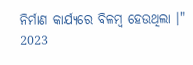ନିର୍ମାଣ କାର୍ଯ୍ୟରେ ବିଳମ୍ବ ହେଉଥିଲା ।" 2023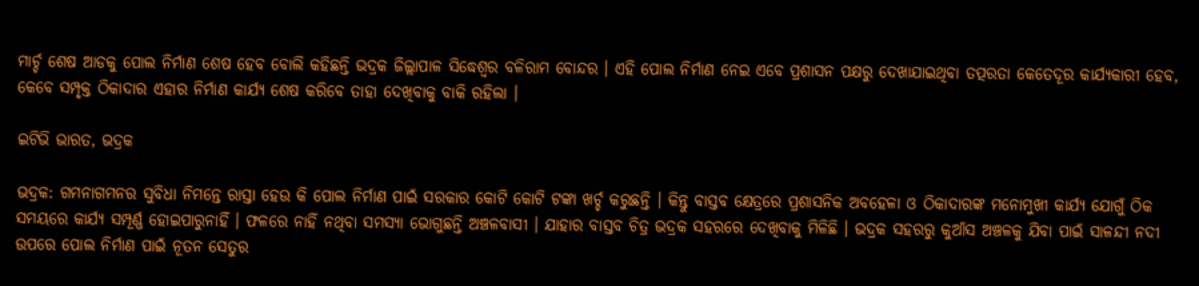ମାର୍ଚ୍ଚ ଶେଷ ଆଡକୁ ପୋଲ ନିର୍ମାଣ ଶେଷ ହେବ ବୋଲି କହିଛନ୍ତି ଭଦ୍ରକ ଜିଲ୍ଲାପାଳ ସିଦ୍ଧେଶ୍ୱର ବଳିରାମ ବୋନ୍ଦର । ଏହି ପୋଲ ନିର୍ମାଣ ନେଇ ଏବେ ପ୍ରଶାସନ ପକ୍ଷରୁ ଦେଖାଯାଇଥିବା ତତ୍ପରତା କେତେଦୂର କାର୍ଯ୍ୟକାରୀ ହେବ, କେବେ ସମ୍ପୃକ୍ତ ଠିକାଦାର ଏହାର ନିର୍ମାଣ କାର୍ଯ୍ୟ ଶେଷ କରିବେ ତାହା ଦେଖିବାକୁ ବାକି ରହିଲା ।

ଇଟିଭି ଭାରତ, ଭଦ୍ରକ

ଭଦ୍ରକ: ଗମନାଗମନର ସୁବିଧା ନିମନ୍ତେ ରାସ୍ତା ହେଉ କି ପୋଲ ନିର୍ମାଣ ପାଇଁ ସରକାର କୋଟି କୋଟି ଟଙ୍କା ଖର୍ଚ୍ଚ କରୁଛନ୍ତି । କିନ୍ତୁ ବାସ୍ତବ କ୍ଷେତ୍ରରେ ପ୍ରଶାସନିକ ଅବହେଳା ଓ ଠିକାଦାରଙ୍କ ମନୋମୁଖୀ କାର୍ଯ୍ୟ ଯୋଗୁଁ ଠିକ ସମୟରେ କାର୍ଯ୍ୟ ସମ୍ପୂର୍ଣ୍ଣ ହୋଇପାରୁନାହିଁ । ଫଳରେ ନାହିଁ ନଥିବା ସମସ୍ୟା ଭୋଗୁଛନ୍ତି ଅଞ୍ଚଳବାସୀ । ଯାହାର ବାସ୍ତବ ଚିତ୍ର ଭଦ୍ରକ ସହରରେ ଦେଖିବାକୁ ମିଳିଛି । ଭଦ୍ରକ ସହରରୁ କୁଆଁସ ଅଞ୍ଚଳକୁ ଯିବା ପାଇଁ ସାଳନ୍ଦୀ ନଦୀ ଉପରେ ପୋଲ ନିର୍ମାଣ ପାଇଁ ନୂତନ ସେତୁର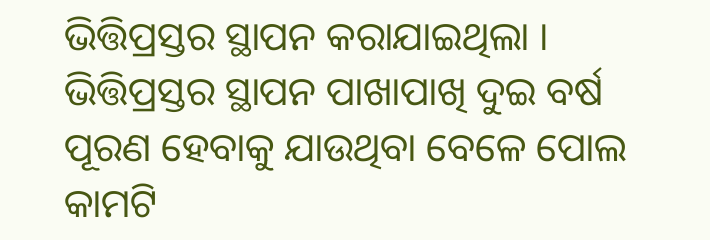ଭିତ୍ତିପ୍ରସ୍ତର ସ୍ଥାପନ କରାଯାଇଥିଲା । ଭିତ୍ତିପ୍ରସ୍ତର ସ୍ଥାପନ ପାଖାପାଖି ଦୁଇ ବର୍ଷ ପୂରଣ ହେବାକୁ ଯାଉଥିବା ବେଳେ ପୋଲ କାମଟି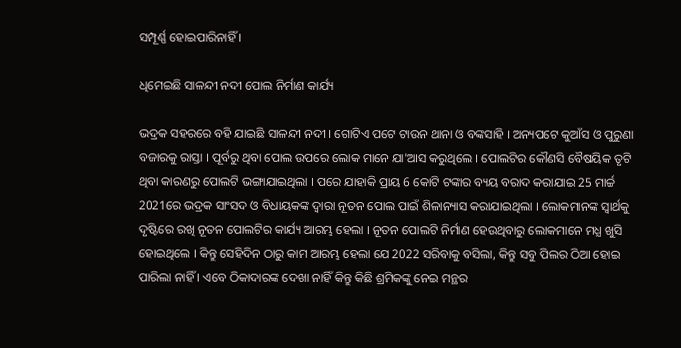ସମ୍ପୂର୍ଣ୍ଣ ହୋଇପାରିନାହିଁ ।

ଧିମେଇଛି ସାଳନ୍ଦୀ ନଦୀ ପୋଲ ନିର୍ମାଣ କାର୍ଯ୍ୟ

ଭଦ୍ରକ ସହରରେ ବହି ଯାଇଛି ସାଳନ୍ଦୀ ନଦୀ । ଗୋଟିଏ ପଟେ ଟାଉନ ଥାନା ଓ ବଙ୍କସାହି । ଅନ୍ୟପଟେ କୁଆଁସ ଓ ପୁରୁଣା ବଜାରକୁ ରାସ୍ତା । ପୂର୍ବରୁ ଥିବା ପୋଲ ଉପରେ ଲୋକ ମାନେ ଯା'ଆସ କରୁଥିଲେ । ପୋଲଟିର କୌଣସି ବୈଷୟିକ ତୃଟି ଥିବା କାରଣରୁ ପୋଲଟି ଭଙ୍ଗାଯାଇଥିଲା । ପରେ ଯାହାକି ପ୍ରାୟ 6 କୋଟି ଟଙ୍କାର ବ୍ୟୟ ବରାଦ କରାଯାଇ 25 ମାର୍ଚ୍ଚ 2021ରେ ଭଦ୍ରକ ସାଂସଦ ଓ ବିଧାୟକଙ୍କ ଦ୍ୱାରା ନୂତନ ପୋଲ ପାଇଁ ଶିଳାନ୍ୟାସ କରାଯାଇଥିଲା । ଲୋକମାନଙ୍କ ସ୍ୱାର୍ଥକୁ ଦୃଷ୍ଟିରେ ରଖି ନୂତନ ପୋଲଟିର କାର୍ଯ୍ୟ ଆରମ୍ଭ ହେଲା । ନୂତନ ପୋଲଟି ନିର୍ମାଣ ହେଉଥିବାରୁ ଲୋକମାନେ ମଧ୍ଯ ଖୁସି ହୋଇଥିଲେ । କିନ୍ତୁ ସେହିଦିନ ଠାରୁ କାମ ଆରମ୍ଭ ହେଲା ଯେ 2022 ସରିବାକୁ ବସିଲା, କିନ୍ତୁ ସବୁ ପିଲର ଠିଆ ହୋଇ ପାରିଲା ନାହିଁ । ଏବେ ଠିକାଦାରଙ୍କ ଦେଖା ନାହିଁ କିନ୍ତୁ କିଛି ଶ୍ରମିକଙ୍କୁ ନେଇ ମନ୍ଥର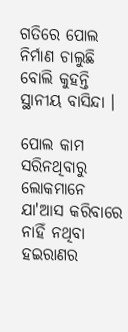ଗତିରେ ପୋଲ ନିର୍ମାଣ ଚାଲୁଛି ବୋଲି କୁହନ୍ତି ସ୍ଥାନୀୟ ବାସିନ୍ଦା ।

ପୋଲ କାମ ସରିନଥିବାରୁ ଲୋକମାନେ ଯା'ଆସ କରିବାରେ ନାହିଁ ନଥିବା ହଇରାଣର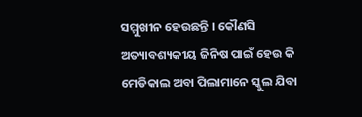ସମ୍ମୁଖୀନ ହେଉଛନ୍ତି । କୌଣସି ଅତ୍ୟାବଶ୍ୟକୀୟ ଜିନିଷ ପାଇଁ ହେଉ କି ମେଡିକାଲ ଅବା ପିଲାମାନେ ସ୍କୁଲ ଯିବା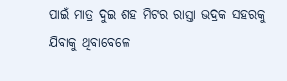ପାଇଁ ମାତ୍ର ଦୁଇ ଶହ ମିଟର ରାସ୍ତା ଭଦ୍ରକ ସହରକୁ ଯିବାକୁ ଥିବାବେଳେ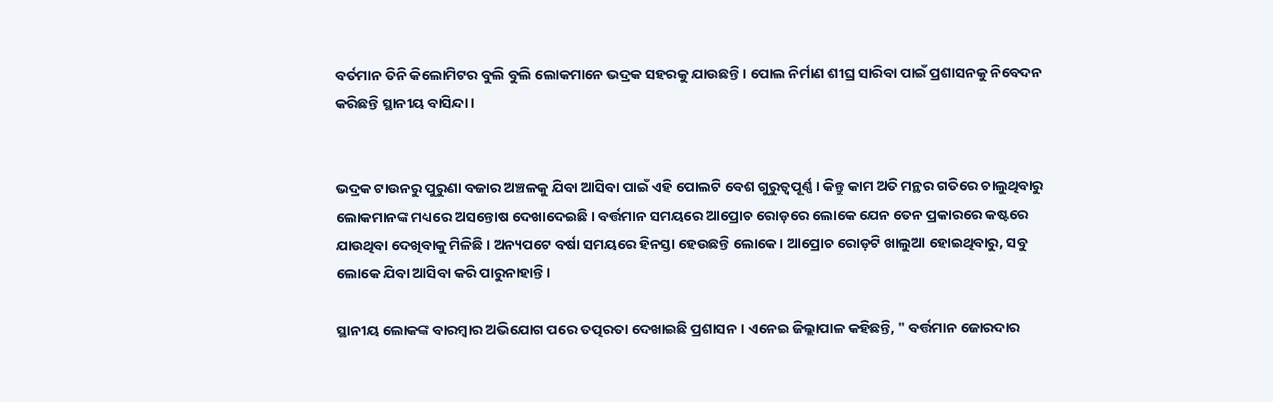ବର୍ତମାନ ତିନି କିଲୋମିଟର ବୁଲି ବୁଲି ଲୋକମାନେ ଭଦ୍ରକ ସହରକୁ ଯାଉଛନ୍ତି । ପୋଲ ନିର୍ମାଣ ଶୀଘ୍ର ସାରିବା ପାଇଁ ପ୍ରଶାସନକୁ ନିବେଦନ କରିଛନ୍ତି ସ୍ଥାନୀୟ ବାସିନ୍ଦା ।


ଭଦ୍ରକ ଟାଉନରୁ ପୁରୁଣା ବଜାର ଅଞ୍ଚଳକୁ ଯିବା ଆସିବା ପାଇଁ ଏହି ପୋଲଟି ବେଶ ଗୁରୁତ୍ୱପୂର୍ଣ୍ଣ । କିନ୍ତୁ କାମ ଅତି ମନ୍ଥର ଗତିରେ ଚାଲୁଥିବାରୁ ଲୋକମାନଙ୍କ ମଧ୍ୟରେ ଅସନ୍ତୋଷ ଦେଖାଦେଇଛି । ବର୍ତ୍ତମାନ ସମୟରେ ଆପ୍ରୋଚ ରୋଡ଼ରେ ଲୋକେ ଯେନ ତେନ ପ୍ରକାରରେ କଷ୍ଟରେ ଯାଉଥିବା ଦେଖିବାକୁ ମିଳିଛି । ଅନ୍ୟପଟେ ବର୍ଷା ସମୟରେ ହିନସ୍ତା ହେଉଛନ୍ତି ଲୋକେ। ଆପ୍ରୋଚ ରୋଡ଼ଟି ଖାଲୁଆ ହୋଇଥିବାରୁ, ସବୁ ଲୋକେ ଯିବା ଆସିବା କରି ପାରୁନାହାନ୍ତି ।

ସ୍ଥାନୀୟ ଲୋକଙ୍କ ବାରମ୍ବାର ଅଭିଯୋଗ ପରେ ତତ୍ପରତା ଦେଖାଇଛି ପ୍ରଶାସନ । ଏନେଇ ଜିଲ୍ଲାପାଳ କହିଛନ୍ତି, " ବର୍ତ୍ତମାନ ଜୋରଦାର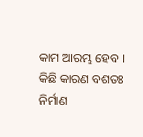କାମ ଆରମ୍ଭ ହେବ । କିଛି କାରଣ ବଶତଃ ନିର୍ମାଣ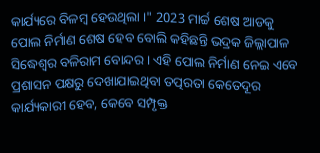କାର୍ଯ୍ୟରେ ବିଳମ୍ବ ହେଉଥିଲା ।" 2023 ମାର୍ଚ୍ଚ ଶେଷ ଆଡକୁ ପୋଲ ନିର୍ମାଣ ଶେଷ ହେବ ବୋଲି କହିଛନ୍ତି ଭଦ୍ରକ ଜିଲ୍ଲାପାଳ ସିଦ୍ଧେଶ୍ୱର ବଳିରାମ ବୋନ୍ଦର । ଏହି ପୋଲ ନିର୍ମାଣ ନେଇ ଏବେ ପ୍ରଶାସନ ପକ୍ଷରୁ ଦେଖାଯାଇଥିବା ତତ୍ପରତା କେତେଦୂର କାର୍ଯ୍ୟକାରୀ ହେବ, କେବେ ସମ୍ପୃକ୍ତ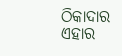ଠିକାଦାର ଏହାର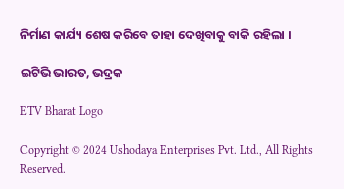ନିର୍ମାଣ କାର୍ଯ୍ୟ ଶେଷ କରିବେ ତାହା ଦେଖିବାକୁ ବାକି ରହିଲା ।

ଇଟିଭି ଭାରତ, ଭଦ୍ରକ

ETV Bharat Logo

Copyright © 2024 Ushodaya Enterprises Pvt. Ltd., All Rights Reserved.